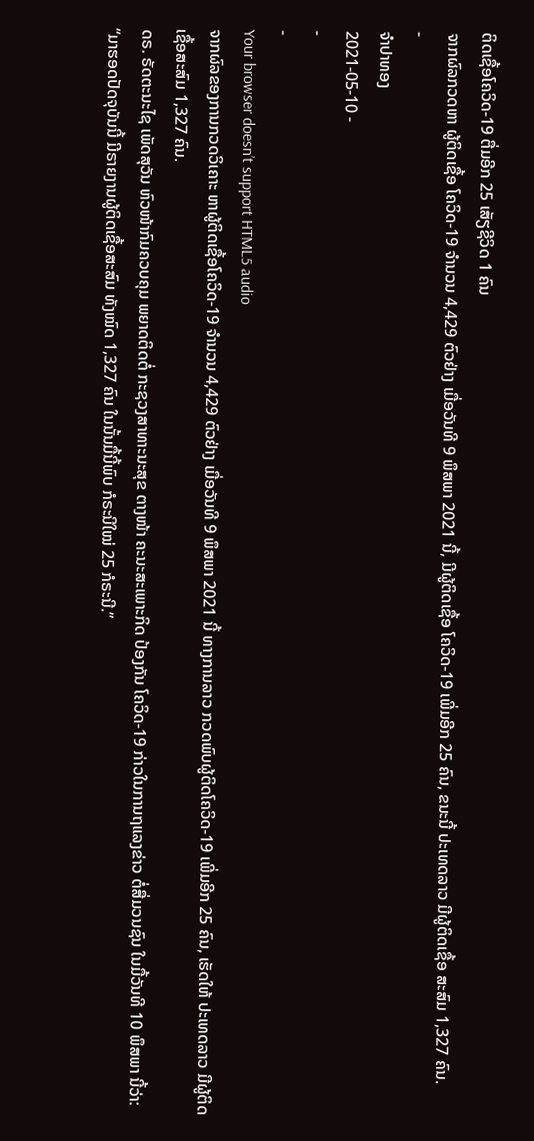ຕິດເຊື້ອໂຄວິດ-19 ຕື່ມອີກ 25 ເສັຽຊີວິດ 1 ຄົນ
ຈາກຜົລກວດຫາ ຜູ້ຕິດເຊື້ອ ໂຄວິດ-19 ຈໍານວນ 4,429 ຕົວຢ່າງ ເມື່ອວັນທີ 9 ພຶສພາ 2021 ນີ້, ມີຜູ້ຕິດເຊື້ອ ໂຄວິດ-19 ເພີ່ມອີກ 25 ຄົນ, ຂນະນີ້ ປະເທດລາວ ມີຜູ້ຕິດເຊື້ອ ສະສົມ 1,327 ຄົນ.
-
ຈໍາປາທອງ
2021-05-10 -
-
-
Your browser doesn’t support HTML5 audio
ຈາກຜົລຂອງການກວດວິເຄາະ ຫາຜູ້ຕິດເຊື້ອໂຄວິດ-19 ຈໍານວນ 4,429 ຕົວຢ່າງ ເມື່ອວັນທີ 9 ພຶສພາ 2021 ນີ້ ທາງການລາວ ກວດພົບຜູ້ຕິດໂຄວິດ-19 ເພີ່ມອີກ 25 ຄົນ, ເຮັດໃຫ້ ປະເທດລາວ ມີຜູ້ຕິດເຊື້ອສະສົມ 1,327 ຄົນ.
ດຣ. ຣັດຕະນະໄຊ ເພັດສຸວັນ ຫົວໜ້າກົມຄວບຄຸມ ພຍາດຕິດຕໍ່ ກະຊວງສາທາະນະສຸຂ ຕາງໜ້າ ຄະນະສະເພາະກິດ ປ້ອງກັນ ໂຄວິດ-19 ກ່າວໃນການຖແລງຂ່າວ ຕໍ່ສື່ມວນຊົນ ໃນມື້ວັນທີ 10 ພຶສພາ ນີ້ວ່າ:
“ມາຮອດປັດຈຸບັນນີ້ ມີຣາຍງານຜູ້ຕິດເຊື້ອສະສົມ ທັງໝົດ 1,327 ຄົນ ໃນນັ້ນມື້ນີ້ພົບ ກໍຣະນີໃໝ່ 25 ກໍຣະນີ.”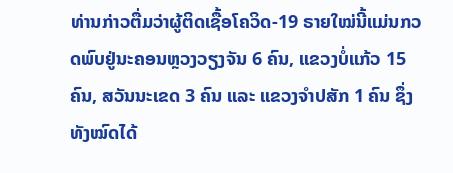ທ່ານກ່າວຕື່ມວ່າຜູ້ຕິດເຊື້ອໂຄວິດ-19 ຣາຍໃໝ່ນີ້ແມ່ນກວດພົບຢູ່ນະຄອນຫຼວງວຽງຈັນ 6 ຄົນ, ແຂວງບໍ່ແກ້ວ 15 ຄົນ, ສວັນນະເຂດ 3 ຄົນ ແລະ ແຂວງຈໍາປສັກ 1 ຄົນ ຊຶ່ງທັງໝົດໄດ້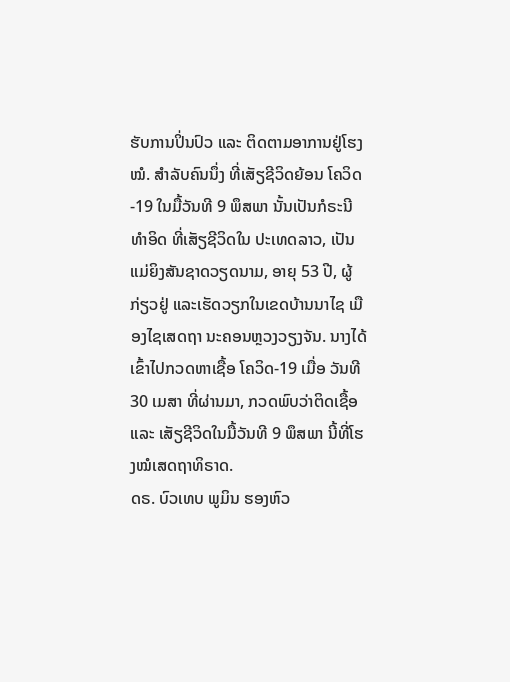ຮັບການປິ່ນປົວ ແລະ ຕິດຕາມອາການຢູ່ໂຮງໝໍ. ສໍາລັບຄົນນຶ່ງ ທີ່ເສັຽຊີວິດຍ້ອນ ໂຄວິດ-19 ໃນມື້ວັນທີ 9 ພຶສພາ ນັ້ນເປັນກໍຣະນີທໍາອິດ ທີ່ເສັຽຊີວິດໃນ ປະເທດລາວ, ເປັນແມ່ຍິງສັນຊາດວຽດນາມ, ອາຍຸ 53 ປີ, ຜູ້ກ່ຽວຢູ່ ແລະເຮັດວຽກໃນເຂດບ້ານນາໄຊ ເມືອງໄຊເສດຖາ ນະຄອນຫຼວງວຽງຈັນ. ນາງໄດ້ເຂົ້າໄປກວດຫາເຊື້ອ ໂຄວິດ-19 ເມື່ອ ວັນທີ 30 ເມສາ ທີ່ຜ່ານມາ, ກວດພົບວ່າຕິດເຊື້ອ ແລະ ເສັຽຊີວິດໃນມື້ວັນທີ 9 ພຶສພາ ນີ້ທີ່ໂຮງໝໍເສດຖາທິຣາດ.
ດຣ. ບົວເທບ ພູມິນ ຮອງຫົວ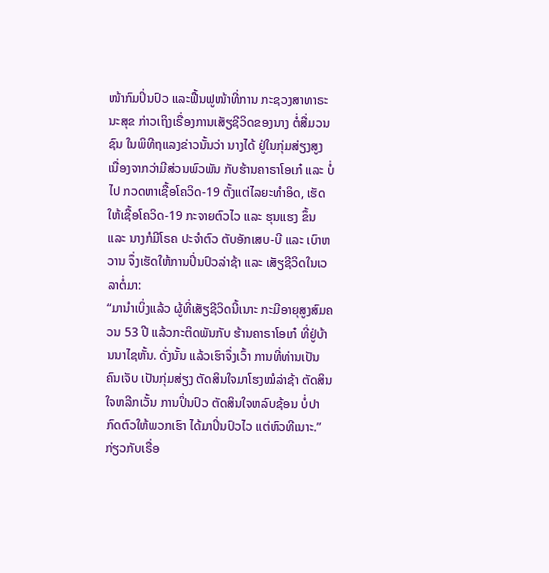ໜ້າກົມປິ່ນປົວ ແລະຟື້ນຟູໜ້າທີ່ການ ກະຊວງສາທາຣະນະສຸຂ ກ່າວເຖິງເຣື່ອງການເສັຽຊີວິດຂອງນາງ ຕໍ່ສື່ມວນຊົນ ໃນພິທີຖແລງຂ່າວນັ້ນວ່າ ນາງໄດ້ ຢູ່ໃນກຸ່ມສ່ຽງສູງ ເນື່ອງຈາກວ່າມີສ່ວນພົວພັນ ກັບຮ້ານຄາຣາໂອເກ໋ ແລະ ບໍ່ໄປ ກວດຫາເຊື້ອໂຄວິດ-19 ຕັ້ງແຕ່ໄລຍະທໍາອິດ, ເຮັດໃຫ້ເຊື້ອໂຄວິດ-19 ກະຈາຍຕົວໄວ ແລະ ຮຸນແຮງ ຂຶ້ນ ແລະ ນາງກໍມີໂຣຄ ປະຈໍາຕົວ ຕັບອັກເສບ-ບີ ແລະ ເບົາຫວານ ຈຶ່ງເຮັດໃຫ້ການປິ່ນປົວລ່າຊ້າ ແລະ ເສັຽຊີວິດໃນເວລາຕໍ່ມາ:
“ມານໍາເບິ່ງແລ້ວ ຜູ້ທີ່ເສັຽຊີວິດນີ້ເນາະ ກະມີອາຍຸສູງສົມຄວນ 53 ປີ ແລ້ວກະຕິດພັນກັບ ຮ້ານຄາຣາໂອເກ໋ ທີ່ຢູ່ບ້ານນາໄຊຫັ້ນ. ດັ່ງນັ້ນ ແລ້ວເຮົາຈຶ່ງເວົ້າ ການທີ່ທ່ານເປັນຄົນເຈັບ ເປັນກຸ່ມສ່ຽງ ຕັດສິນໃຈມາໂຮງໝໍລ່າຊ້າ ຕັດສິນໃຈຫລີກເວັ້ນ ການປິ່ນປົວ ຕັດສິນໃຈຫລົບຊ້ອນ ບໍ່ປາກົດຕົວໃຫ້ພວກເຮົາ ໄດ້ມາປິ່ນປົວໄວ ແຕ່ຫົວທີເນາະ.”
ກ່ຽວກັບເຣື່ອ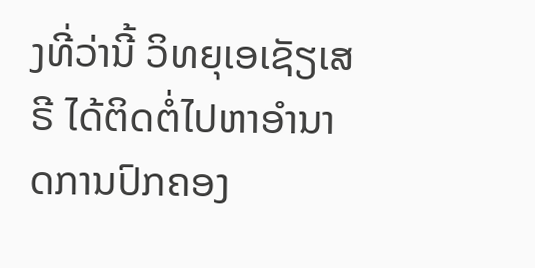ງທີ່ວ່ານີ້ ວິທຍຸເອເຊັຽເສຣີ ໄດ້ຕິດຕໍ່ໄປຫາອໍານາດການປົກຄອງ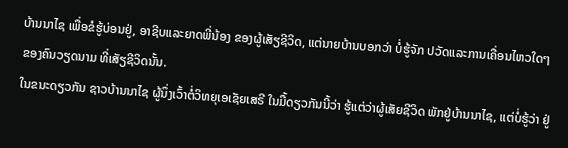ບ້ານນາໄຊ ເພື່ອຂໍຮູ້ບ່ອນຢູ່, ອາຊີບແລະຍາດພີ່ນ້ອງ ຂອງຜູ້ເສັຽຊີວິດ, ແຕ່ນາຍບ້ານບອກວ່າ ບໍ່ຮູ້ຈັກ ປວັດແລະການເຄື່ອນໄຫວໃດໆ ຂອງຄົນວຽດນາມ ທີ່ເສັຽຊີວິດນັ້ນ.
ໃນຂນະດຽວກັນ ຊາວບ້ານນາໄຊ ຜູ້ນຶ່ງເວົ້າຕໍ່ວິທຍຸເອເຊັຍເສຣີ ໃນມື້ດຽວກັນນີ້ວ່າ ຮູ້ແຕ່ວ່າຜູ້ເສັຍຊີວິດ ພັກຢູ່ບ້ານນາໄຊ, ແຕ່ບໍ່ຮູ້ວ່າ ຢູ່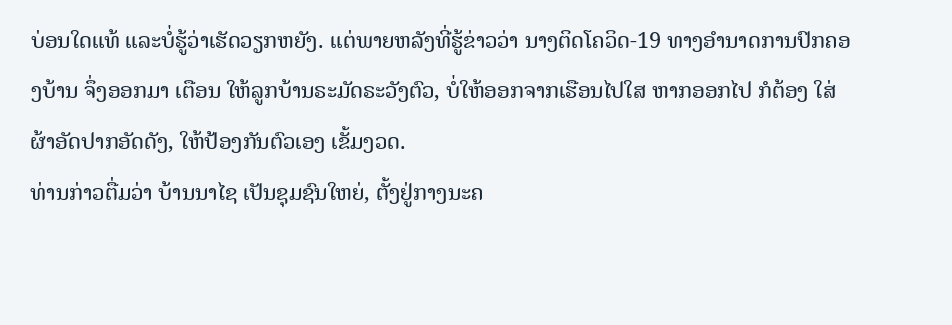ບ່ອນໃດແທ້ ແລະບໍ່ຮູ້ວ່າເຮັດວຽກຫຍັງ. ແຕ່ພາຍຫລັງທີ່ຮູ້ຂ່າວວ່າ ນາງຕິດໂຄວິດ-19 ທາງອໍານາດການປົກຄອງບ້ານ ຈຶ່ງອອກມາ ເຕືອນ ໃຫ້ລູກບ້ານຣະມັດຣະວັງຕົວ, ບໍ່ໃຫ້ອອກຈາກເຮືອນໄປໃສ ຫາກອອກໄປ ກໍຕ້ອງ ໃສ່ຜ້າອັດປາກອັດດັງ, ໃຫ້ປ້ອງກັນຕົວເອງ ເຂັ້ມງວດ.
ທ່ານກ່າວຕື່ມວ່າ ບ້ານນາໄຊ ເປັນຊຸມຊົນໃຫຍ່, ຕັ້ງຢູ່ກາງນະຄ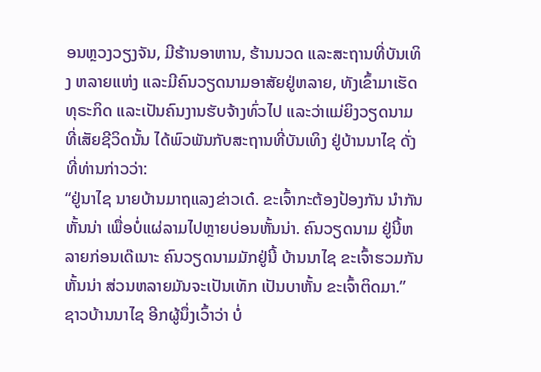ອນຫຼວງວຽງຈັນ, ມີຮ້ານອາຫານ, ຮ້ານນວດ ແລະສະຖານທີ່ບັນເທິງ ຫລາຍແຫ່ງ ແລະມີຄົນວຽດນາມອາສັຍຢູ່ຫລາຍ, ທັງເຂົ້າມາເຮັດທຸຣະກິດ ແລະເປັນຄົນງານຮັບຈ້າງທົ່ວໄປ ແລະວ່າແມ່ຍິງວຽດນາມ ທີ່ເສັຍຊີວິດນັ້ນ ໄດ້ພົວພັນກັບສະຖານທີ່ບັນເທິງ ຢູ່ບ້ານນາໄຊ ດັ່ງທີ່ທ່ານກ່າວວ່າ:
“ຢູ່ນາໄຊ ນາຍບ້ານມາຖແລງຂ່າວເດ໋. ຂະເຈົ້າກະຕ້ອງປ້ອງກັນ ນໍາກັນຫັ້ນນ່າ ເພື່ອບໍ່ແຜ່ລາມໄປຫຼາຍບ່ອນຫັ້ນນ່າ. ຄົນວຽດນາມ ຢູ່ນີ້ຫລາຍກ່ອນເດ໊ເນາະ ຄົນວຽດນາມມັກຢູ່ນີ້ ບ້ານນາໄຊ ຂະເຈົ້າຮວມກັນຫັ້ນນ່າ ສ່ວນຫລາຍມັນຈະເປັນເທັກ ເປັນບາຫັ້ນ ຂະເຈົ້າຕິດມາ.”
ຊາວບ້ານນາໄຊ ອີກຜູ້ນຶ່ງເວົ້າວ່າ ບໍ່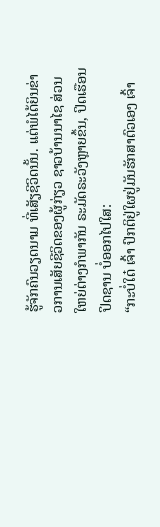ຮູ້ຈັກຄົນວຽດນາມ ທີ່ເສັຽຊີວິດນັ້ນ. ແຕ່ພໍໄດ້ຍິນຂ່າວການເສັຍຊີວິດຂອງຜູ້ກ່ຽວ ຊາວບ້ານນາໄຊ ສ່ວນໃຫຍ່ຕ່າງກໍພາກັນ ຣະມັດຣະວັງຫຼາຍຂຶ້ນ, ປິດເຮືອນປິດຊານ ບໍ່ອອກໄປໃສ:
“ກະບໍ່ໃດ໋ ເຈົ້າ ປົກຕິຢູ່ໃຜຢູ່ມັນຮັກສາຕົວເອງ ເຈົ້າ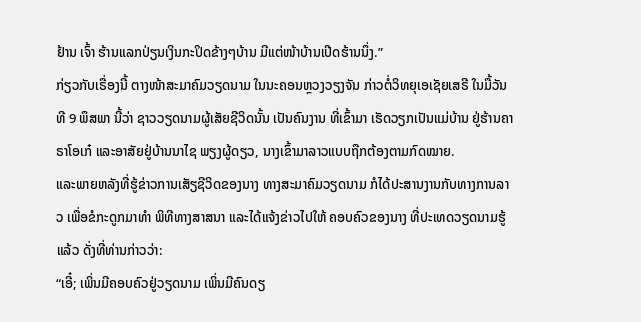ຢ້ານ ເຈົ້າ ຮ້ານແລກປ່ຽນເງິນກະປິດຂ້າງໆບ້ານ ມີແຕ່ໜ້າບ້ານເປີດຮ້ານນຶ່ງ.”
ກ່ຽວກັບເຣື່ອງນີ້ ຕາງໜ້າສະມາຄົມວຽດນາມ ໃນນະຄອນຫຼວງວຽງຈັນ ກ່າວຕໍ່ວິທຍຸເອເຊັຍເສຣີ ໃນມື້ວັນທີ 9 ພຶສພາ ນີ້ວ່າ ຊາວວຽດນາມຜູ້ເສັຍຊີວິດນັ້ນ ເປັນຄົນງານ ທີ່ເຂົ້າມາ ເຮັດວຽກເປັນແມ່ບ້ານ ຢູ່ຮ້ານຄາຣາໂອເກ໋ ແລະອາສັຍຢູ່ບ້ານນາໄຊ ພຽງຜູ້ດຽວ, ນາງເຂົ້າມາລາວແບບຖືກຕ້ອງຕາມກົດໝາຍ.
ແລະພາຍຫລັງທີ່ຮູ້ຂ່າວການເສັຽຊີວິດຂອງນາງ ທາງສະມາຄົມວຽດນາມ ກໍໄດ້ປະສານງານກັບທາງການລາວ ເພື່ອຂໍກະດູກມາທໍາ ພິທີທາງສາສນາ ແລະໄດ້ແຈ້ງຂ່າວໄປໃຫ້ ຄອບຄົວຂອງນາງ ທີ່ປະເທດວຽດນາມຮູ້ແລ້ວ ດັ່ງທີ່ທ່ານກ່າວວ່າ:
“ເອີ໋; ເພິ່ນມີຄອບຄົວຢູ່ວຽດນາມ ເພິ່ນມີຄົນດຽ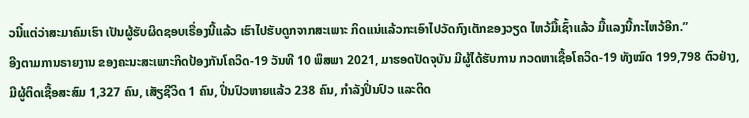ວນີ໋ແຕ່ວ່າສະມາຄົມເຮົາ ເປັນຜູ້ຮັບຜິດຊອບເຣື່ອງນີ້ແລ້ວ ເຮົາໄປຮັບດູກຈາກສະເພາະ ກິດແນ່ແລ້ວກະເອົາໄປວັດກົງເຕັກຂອງວຽດ ໄຫວ້ມື້ເຊົ້າແລ້ວ ມື້ແລງນີ້ກະໄຫວ້ອີກ.”
ອີງຕາມການຣາຍງານ ຂອງຄະນະສະເພາະກິດປ້ອງກັນໂຄວິດ-19 ວັນທີ 10 ພຶສພາ 2021, ມາຮອດປັດຈຸບັນ ມີຜູ້ໄດ້ຮັບການ ກວດຫາເຊື້ອໂຄວິດ-19 ທັງໝົດ 199,798 ຕົວຢ່າງ, ມີຜູ້ຕິດເຊື້ອສະສົມ 1,327 ຄົນ, ເສັຽຊີວິດ 1 ຄົນ, ປິ່ນປົວຫາຍແລ້ວ 238 ຄົນ, ກໍາລັງປິ່ນປົວ ແລະຕິດ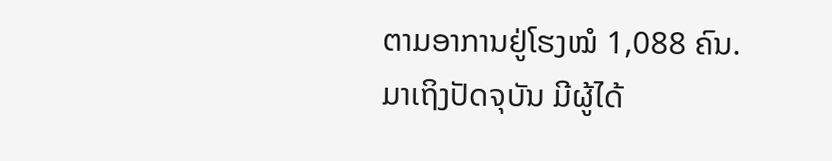ຕາມອາການຢູ່ໂຮງໝໍ 1,088 ຄົນ.
ມາເຖິງປັດຈຸບັນ ມີຜູ້ໄດ້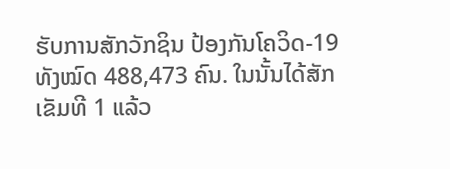ຮັບການສັກວັກຊິນ ປ້ອງກັນໂຄວິດ-19 ທັງໝົດ 488,473 ຄົນ. ໃນນັ້ນໄດ້ສັກ ເຂັມທີ 1 ແລ້ວ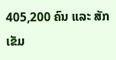405,200 ຄົນ ແລະ ສັກເຂັມ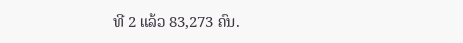ທີ 2 ແລ້ວ 83,273 ຄົນ.